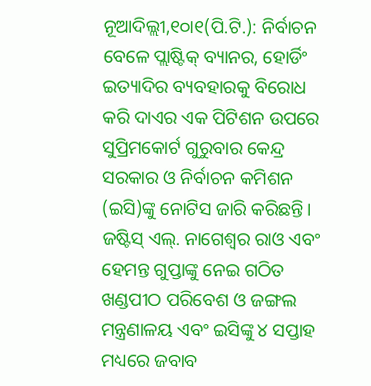ନୂଆଦିଲ୍ଲୀ,୧୦ା୧(ପି.ଟି.): ନିର୍ବାଚନ ବେଳେ ପ୍ଲାଷ୍ଟିକ୍ ବ୍ୟାନର, ହୋର୍ଡିଂ ଇତ୍ୟାଦିର ବ୍ୟବହାରକୁ ବିରୋଧ କରି ଦାଏର ଏକ ପିଟିଶନ ଉପରେ ସୁପ୍ରିମକୋର୍ଟ ଗୁରୁବାର କେନ୍ଦ୍ର ସରକାର ଓ ନିର୍ବାଚନ କମିଶନ (ଇସି)ଙ୍କୁ ନୋଟିସ ଜାରି କରିଛନ୍ତି। ଜଷ୍ଟିସ୍ ଏଲ୍. ନାଗେଶ୍ୱର ରାଓ ଏବଂ ହେମନ୍ତ ଗୁପ୍ତାଙ୍କୁ ନେଇ ଗଠିତ ଖଣ୍ଡପୀଠ ପରିବେଶ ଓ ଜଙ୍ଗଲ ମନ୍ତ୍ରଣାଳୟ ଏବଂ ଇସିଙ୍କୁ ୪ ସପ୍ତାହ ମଧ୍ୟରେ ଜବାବ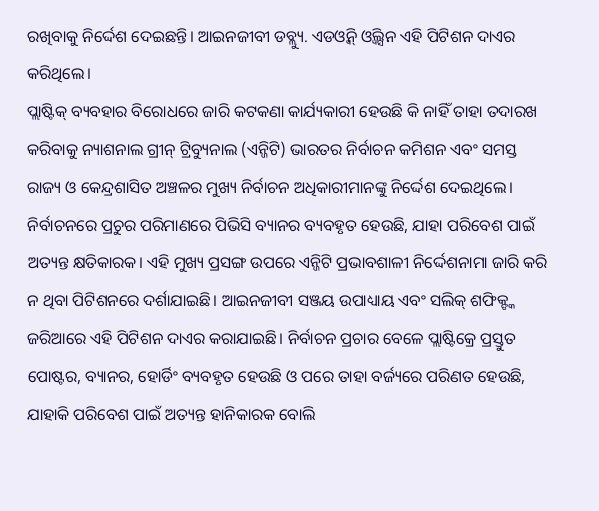ରଖିବାକୁ ନିର୍ଦ୍ଦେଶ ଦେଇଛନ୍ତି। ଆଇନଜୀବୀ ଡବ୍ଲ୍ୟୁ. ଏଡଓ୍ବିନ୍ ଓ୍ବିଲ୍ସନ ଏହି ପିଟିଶନ ଦାଏର କରିଥିଲେ।
ପ୍ଲାଷ୍ଟିକ୍ ବ୍ୟବହାର ବିରୋଧରେ ଜାରି କଟକଣା କାର୍ଯ୍ୟକାରୀ ହେଉଛି କି ନାହିଁ ତାହା ତଦାରଖ କରିବାକୁ ନ୍ୟାଶନାଲ ଗ୍ରୀନ୍ ଟ୍ରିବ୍ୟୁନାଲ (ଏନ୍ଜିଟି) ଭାରତର ନିର୍ବାଚନ କମିଶନ ଏବଂ ସମସ୍ତ ରାଜ୍ୟ ଓ କେନ୍ଦ୍ରଶାସିତ ଅଞ୍ଚଳର ମୁଖ୍ୟ ନିର୍ବାଚନ ଅଧିକାରୀମାନଙ୍କୁ ନିର୍ଦ୍ଦେଶ ଦେଇଥିଲେ। ନିର୍ବାଚନରେ ପ୍ରଚୁର ପରିମାଣରେ ପିଭିସି ବ୍ୟାନର ବ୍ୟବହୃତ ହେଉଛି, ଯାହା ପରିବେଶ ପାଇଁ ଅତ୍ୟନ୍ତ କ୍ଷତିକାରକ। ଏହି ମୁଖ୍ୟ ପ୍ରସଙ୍ଗ ଉପରେ ଏନ୍ଜିଟି ପ୍ରଭାବଶାଳୀ ନିର୍ଦ୍ଦେଶନାମା ଜାରି କରି ନ ଥିବା ପିଟିଶନରେ ଦର୍ଶାଯାଇଛି। ଆଇନଜୀବୀ ସଞ୍ଜୟ ଉପାଧ୍ୟାୟ ଏବଂ ସଲିକ୍ ଶଫିକ୍ଙ୍କ ଜରିଆରେ ଏହି ପିଟିଶନ ଦାଏର କରାଯାଇଛି। ନିର୍ବାଚନ ପ୍ରଚାର ବେଳେ ପ୍ଲାଷ୍ଟିକ୍ରେ ପ୍ରସ୍ତୁତ ପୋଷ୍ଟର, ବ୍ୟାନର, ହୋର୍ଡିଂ ବ୍ୟବହୃତ ହେଉଛି ଓ ପରେ ତାହା ବର୍ଜ୍ୟରେ ପରିଣତ ହେଉଛି, ଯାହାକି ପରିବେଶ ପାଇଁ ଅତ୍ୟନ୍ତ ହାନିକାରକ ବୋଲି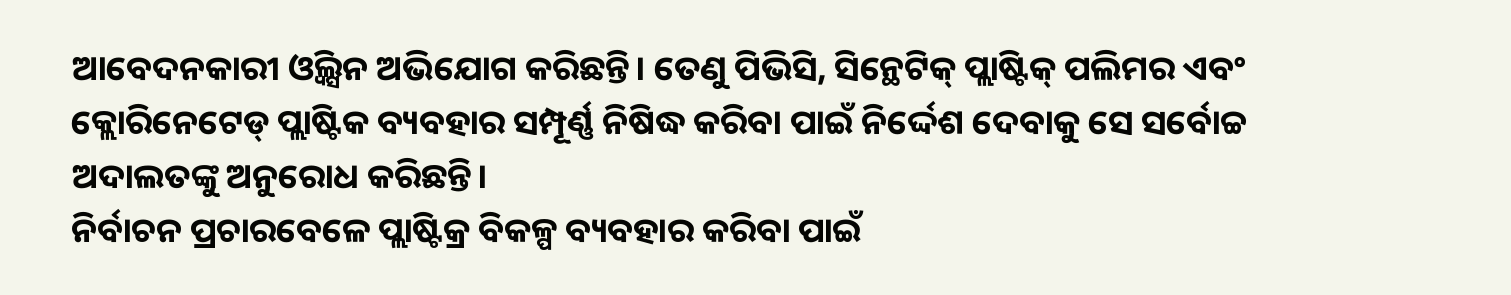ଆବେଦନକାରୀ ଓ୍ବିଲ୍ସନ ଅଭିଯୋଗ କରିଛନ୍ତି। ତେଣୁ ପିଭିସି, ସିନ୍ଥେଟିକ୍ ପ୍ଲାଷ୍ଟିକ୍ ପଲିମର ଏବଂ କ୍ଲୋରିନେଟେଡ୍ ପ୍ଲାଷ୍ଟିକ ବ୍ୟବହାର ସମ୍ପୂର୍ଣ୍ଣ ନିଷିଦ୍ଧ କରିବା ପାଇଁ ନିର୍ଦ୍ଦେଶ ଦେବାକୁ ସେ ସର୍ବୋଚ୍ଚ ଅଦାଲତଙ୍କୁ ଅନୁରୋଧ କରିଛନ୍ତି।
ନିର୍ବାଚନ ପ୍ରଚାରବେଳେ ପ୍ଲାଷ୍ଟିକ୍ର ବିକଳ୍ପ ବ୍ୟବହାର କରିବା ପାଇଁ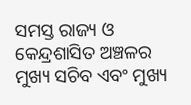ସମସ୍ତ ରାଜ୍ୟ ଓ କେନ୍ଦ୍ରଶାସିତ ଅଞ୍ଚଳର ମୁଖ୍ୟ ସଚିବ ଏବଂ ମୁଖ୍ୟ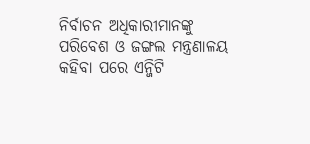ନିର୍ବାଚନ ଅଧିକାରୀମାନଙ୍କୁ ପରିବେଶ ଓ ଜଙ୍ଗଲ ମନ୍ତ୍ରଣାଳୟ କହିବା ପରେ ଏନ୍ଜିଟି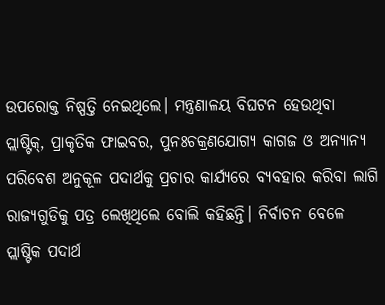ଉପରୋକ୍ତ ନିଷ୍ପତ୍ତି ନେଇଥିଲେ। ମନ୍ତ୍ରଣାଳୟ ବିଘଟନ ହେଉଥିବା ପ୍ଲାଷ୍ଟିକ୍, ପ୍ରାକୃତିକ ଫାଇବର, ପୁନଃଚକ୍ରଣଯୋଗ୍ୟ କାଗଜ ଓ ଅନ୍ୟାନ୍ୟ ପରିବେଶ ଅନୁକୂଳ ପଦାର୍ଥକୁ ପ୍ରଚାର କାର୍ଯ୍ୟରେ ବ୍ୟବହାର କରିବା ଲାଗି ରାଜ୍ୟଗୁଡିକୁ ପତ୍ର ଲେଖିଥିଲେ ବୋଲି କହିଛନ୍ତି। ନିର୍ବାଚନ ବେଳେ ପ୍ଲାଷ୍ଟିକ ପଦାର୍ଥ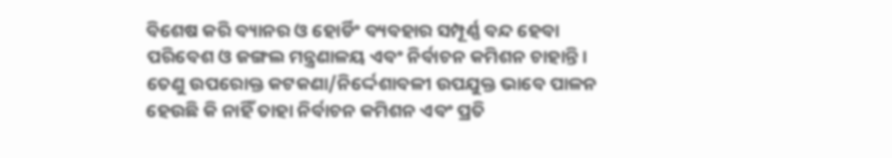ବିଶେଷ କରି ବ୍ୟାନର ଓ ହୋର୍ଡିଂ ବ୍ୟବହାର ସମ୍ପୂର୍ଣ୍ଣ ବନ୍ଦ ହେବା ପରିବେଶ ଓ ଜଙ୍ଗଲ ମନ୍ତ୍ରଣାଳୟ ଏବଂ ନିର୍ବାଚନ କମିଶନ ଚାହାନ୍ତି। ତେଣୁ ଉପରୋକ୍ତ କଟକଣା/ନିର୍ଦ୍ଦେଶାବଳୀ ଉପଯୁକ୍ତ ଭାବେ ପାଳନ ହେଉଛି କି ନାହିଁ ତାହା ନିର୍ବାଚନ କମିଶନ ଏବଂ ପ୍ରତି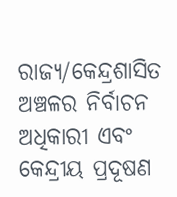ରାଜ୍ୟ/କେନ୍ଦ୍ରଶାସିତ ଅଞ୍ଚଳର ନିର୍ବାଚନ ଅଧିକାରୀ ଏବଂ କେନ୍ଦ୍ରୀୟ ପ୍ରଦୂଷଣ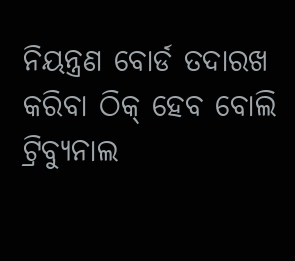ନିୟନ୍ତ୍ରଣ ବୋର୍ଡ ତଦାରଖ କରିବା ଠିକ୍ ହେବ ବୋଲି ଟ୍ରିବ୍ୟୁନାଲ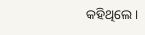କହିଥିଲେ।